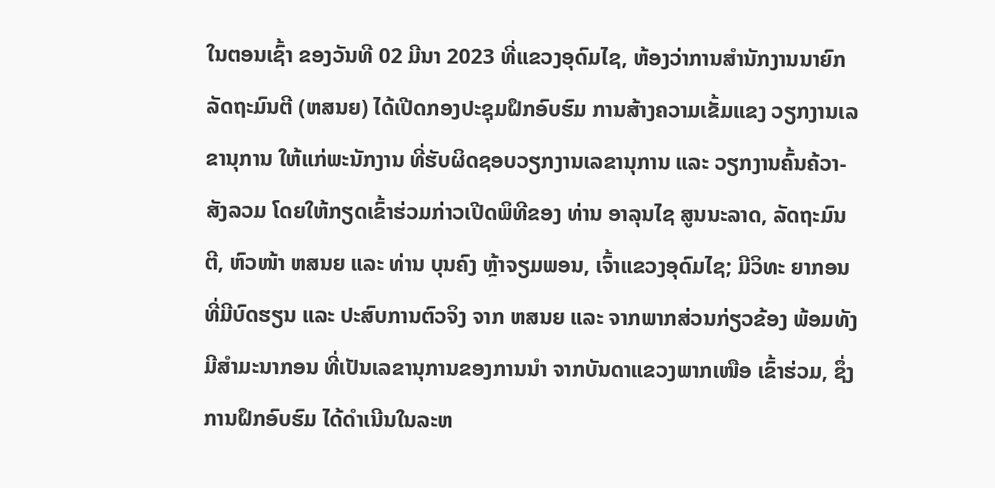ໃນຕອນເຊົ້າ ຂອງວັນທີ 02 ມີນາ 2023 ທີ່ແຂວງອຸດົມໄຊ, ຫ້ອງວ່າການສໍານັກງານນາຍົກລັດຖະມົນຕີ (ຫສນຍ) ໄດ້ເປີດກອງປະຊຸມຝຶກອົບຮົມ ການສ້າງຄວາມເຂັ້ມແຂງ ວຽກງານເລຂານຸການ ໃຫ້ແກ່ພະນັກງານ ທີ່ຮັບຜິດຊອບວຽກງານເລຂານຸການ ແລະ ວຽກງານຄົ້ນຄ້ວາ-ສັງລວມ ໂດຍໃຫ້ກຽດເຂົ້າຮ່ວມກ່າວເປີດພິທີຂອງ ທ່ານ ອາລຸນໄຊ ສູນນະລາດ, ລັດຖະມົນຕີ, ຫົວໜ້າ ຫສນຍ ແລະ ທ່ານ ບຸນຄົງ ຫຼ້າຈຽມພອນ, ເຈົ້າແຂວງອຸດົມໄຊ; ມີວິທະ ຍາກອນ ທີ່ມີບົດຮຽນ ແລະ ປະສົບການຕົວຈິງ ຈາກ ຫສນຍ ແລະ ຈາກພາກສ່ວນກ່ຽວຂ້ອງ ພ້ອມທັງ ມີສຳມະນາກອນ ທີ່ເປັນເລຂານຸການຂອງການນຳ ຈາກບັນດາແຂວງພາກເໜືອ ເຂົ້າຮ່ວມ, ຊຶ່ງການຝຶກອົບຮົມ ໄດ້ດໍາເນີນໃນລະຫ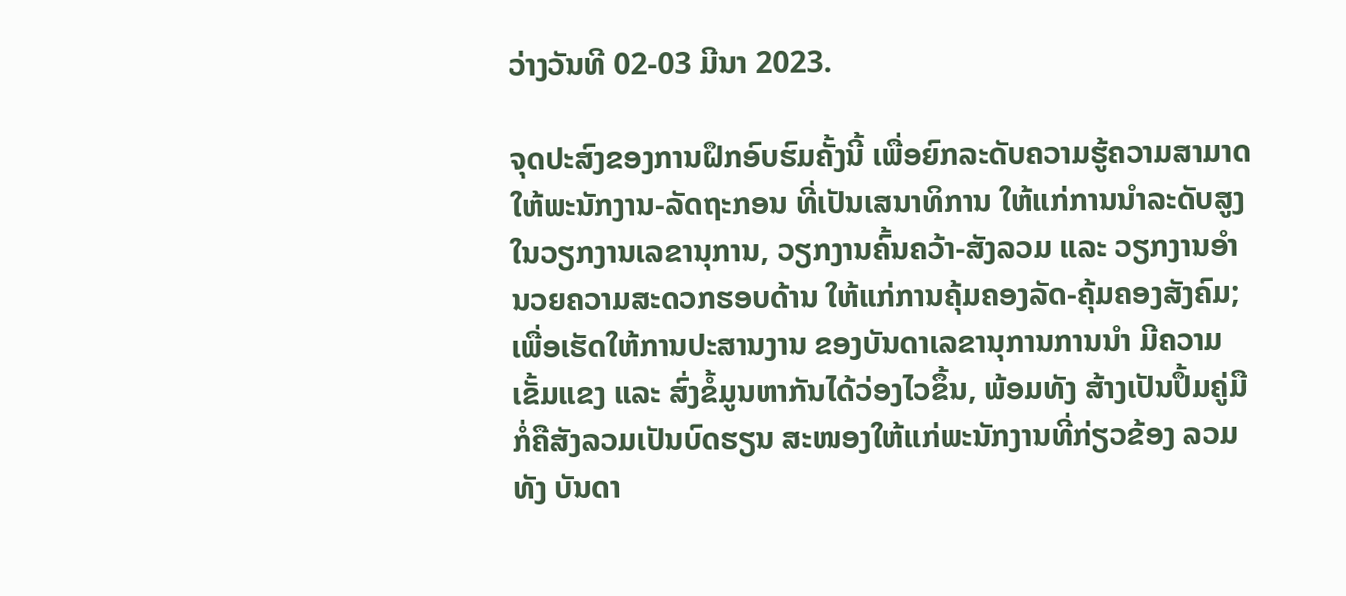ວ່າງວັນທີ 02-03 ມີນາ 2023.

ຈຸດປະສົງຂອງການຝຶກອົບຮົມຄັ້ງນີ້ ເພື່ອຍົກລະດັບຄວາມຮູ້ຄວາມສາມາດ ໃຫ້ພະນັກງານ-ລັດຖະກອນ ທີ່ເປັນເສນາທິການ ໃຫ້ແກ່ການນໍາລະດັບສູງ ໃນວຽກງານເລຂານຸການ, ວຽກງານຄົ້ນຄວ້າ-ສັງລວມ ແລະ ວຽກງານອໍານວຍຄວາມສະດວກຮອບດ້ານ ໃຫ້ແກ່ການຄຸ້ມຄອງລັດ-ຄຸ້ມຄອງສັງຄົມ; ເພື່ອເຮັດໃຫ້ການປະສານງານ ຂອງບັນດາເລຂານຸການການນຳ ມີຄວາມເຂັ້ມແຂງ ແລະ ສົ່ງຂໍ້ມູນຫາກັນໄດ້ວ່ອງໄວຂຶ້ນ, ພ້ອມທັງ ສ້າງເປັນປຶ້ມຄູ່ມື ກໍ່ຄືສັງລວມເປັນບົດຮຽນ ສະໜອງໃຫ້ແກ່ພະນັກງານທີ່ກ່ຽວຂ້ອງ ລວມທັງ ບັນດາ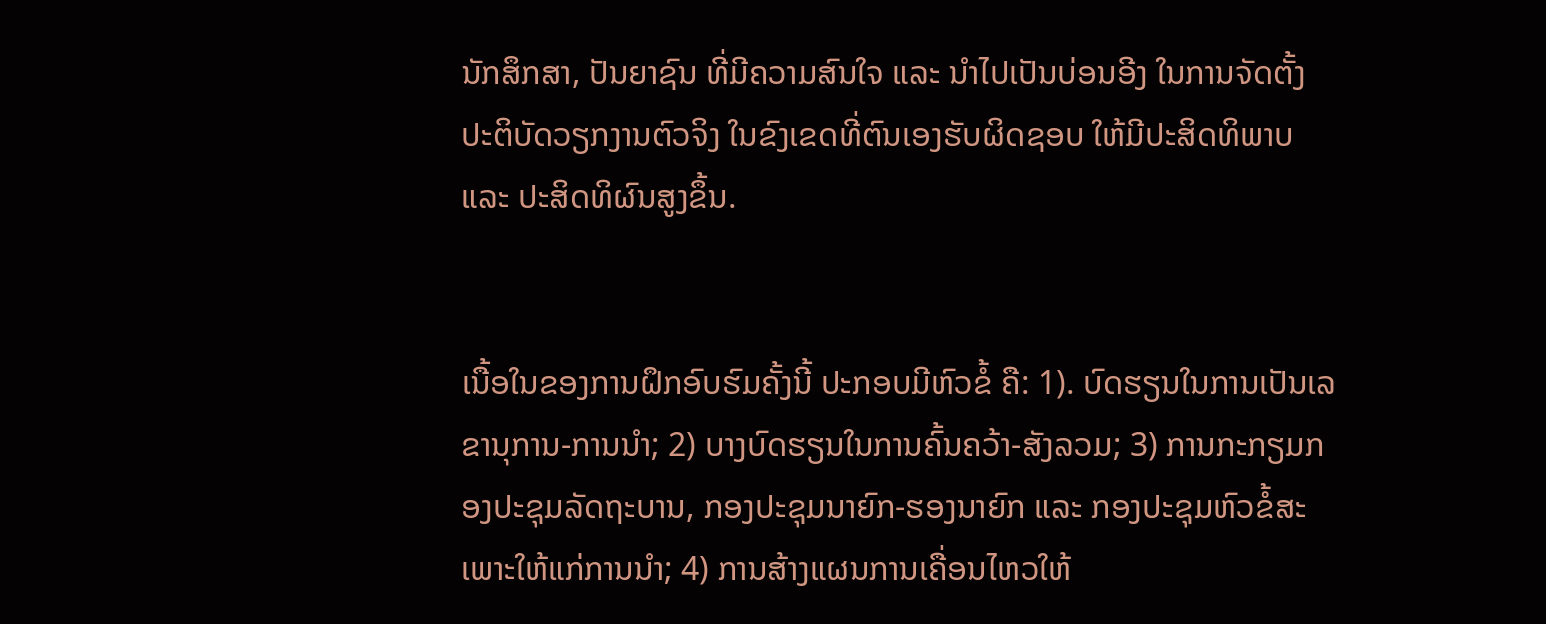ນັກສຶກສາ, ປັນຍາຊົນ ທີ່ມີຄວາມສົນໃຈ ແລະ ນຳໄປເປັນບ່ອນອີງ ໃນການຈັດຕັ້ງປະຕິບັດວຽກງານຕົວຈິງ ໃນຂົງເຂດທີ່ຕົນເອງຮັບຜິດຊອບ ໃຫ້ມີປະສິດທິພາບ ແລະ ປະສິດທິຜົນສູງຂຶ້ນ.


ເນື້ອໃນຂອງການຝຶກອົບຮົມຄັ້ງນີ້ ປະກອບມີຫົວຂໍ້ ຄື: 1). ບົດຮຽນໃນການເປັນເລຂານຸການ-ການນຳ; 2) ບາງບົດຮຽນໃນການຄົ້ນຄວ້າ-ສັງລວມ; 3) ການກະກຽມກອງປະຊຸມລັດຖະບານ, ກອງປະຊຸມນາຍົກ-ຮອງນາຍົກ ແລະ ກອງປະຊຸມຫົວຂໍ້ສະເພາະໃຫ້ແກ່ການນຳ; 4) ການສ້າງແຜນການເຄື່ອນໄຫວໃຫ້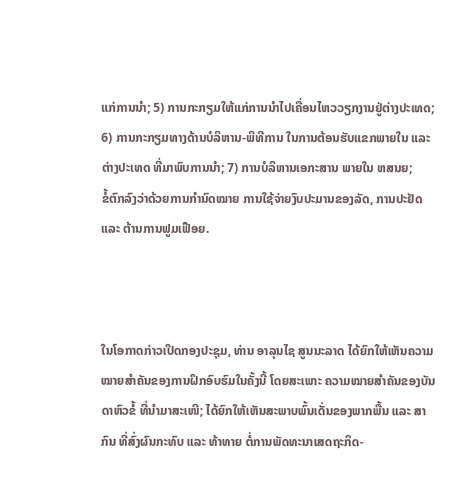ແກ່ການນຳ; 5) ການກະກຽມໃຫ້ແກ່ການນຳໄປເຄື່ອນໄຫວວຽກງານຢູ່ຕ່າງປະເທດ; 6) ການກະກຽມທາງດ້ານບໍລິຫານ-ພິທີການ ໃນການຕ້ອນຮັບແຂກພາຍໃນ ແລະ ຕ່າງປະເທດ ທີ່ມາພົບການນຳ; 7) ການບໍລິຫານເອກະສານ ພາຍໃນ ຫສນຍ;
ຂໍ້ຕົກລົງວ່າດ້ວຍການກຳນົດໝາຍ ການໃຊ້ຈ່າຍງົບປະມານຂອງລັດ, ການປະຢັດ ແລະ ຕ້ານການຟູມເຟືອຍ.



ໃນໂອກາດກ່າວເປີດກອງປະຊຸມ, ທ່ານ ອາລຸນໄຊ ສູນນະລາດ ໄດ້ຍົກໃຫ້ເຫັນຄວາມໝາຍສຳຄັນຂອງການຝຶກອົບຮົມໃນຄັ້ງນີ້ ໂດຍສະເພາະ ຄວາມໝາຍສຳຄັນຂອງບັນດາຫົວຂໍ້ ທີ່ນຳມາສະເໜີ; ໄດ້ຍົກໃຫ້ເຫັນສະພາບພົ້ນເດັ່ນຂອງພາກພື້ນ ແລະ ສາກົນ ທີ່ສົ່ງຜົນກະທົບ ແລະ ທ້າທາຍ ຕໍ່ການພັດທະນາເສດຖະກິດ-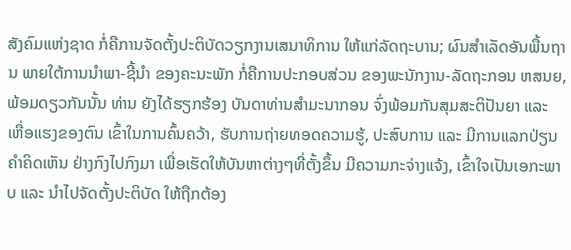ສັງຄົມແຫ່ງຊາດ ກໍ່ຄືການຈັດຕັ້ງປະຕິບັດວຽກງານເສນາທິການ ໃຫ້ແກ່ລັດຖະບານ; ຜົນສຳເລັດອັນພື້ນຖານ ພາຍໃຕ້ການນຳພາ-ຊີ້ນຳ ຂອງຄະນະພັກ ກໍ່ຄືການປະກອບສ່ວນ ຂອງພະນັກງານ-ລັດຖະກອນ ຫສນຍ, ພ້ອມດຽວກັນນັ້ນ ທ່ານ ຍັງໄດ້ຮຽກຮ້ອງ ບັນດາທ່ານສໍາມະນາກອນ ຈົ່ງພ້ອມກັນສຸມສະຕິປັນຍາ ແລະ ເຫື່ອແຮງຂອງຕົນ ເຂົ້າໃນການຄົ້ນຄວ້າ, ຮັບການຖ່າຍທອດຄວາມຮູ້, ປະສົບການ ແລະ ມີການແລກປ່ຽນຄຳຄິດເຫັນ ຢ່າງກົງໄປກົງມາ ເພື່ອເຮັດໃຫ້ບັນຫາຕ່າງໆທີ່ຕັ້ງຂຶ້ນ ມີຄວາມກະຈ່າງແຈ້ງ, ເຂົ້າໃຈເປັນເອກະພາບ ແລະ ນຳໄປຈັດຕັ້ງປະຕິບັດ ໃຫ້ຖືກຕ້ອງ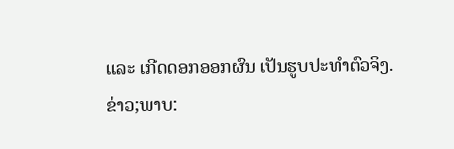ແລະ ເກີດດອກອອກຜົນ ເປັນຮູບປະທຳຕົວຈິງ.
ຂ່າວ;ພາບ: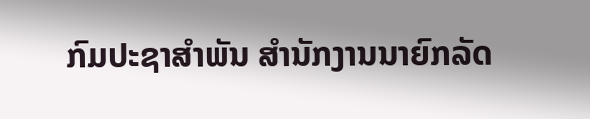ກົມປະຊາສຳພັນ ສຳນັກງານນາຍົກລັດ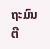ຖະມົນຕີ